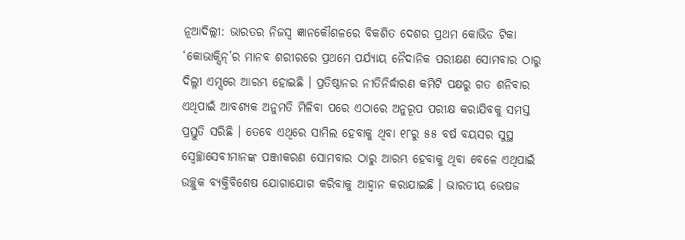ନୂଆଦିଲ୍ଲୀ: ଭାରତର ନିଜସ୍ୱ ଜ୍ଞାନକୌଶଳରେ ବିକଶିତ ଦେଶର ପ୍ରଥମ କୋଭିଡ ଟିକା ‘କୋଭାକ୍ସିନ୍’ର ମାନବ ଶରୀରରେ ପ୍ରଥମେ ପର୍ଯ୍ୟାୟ ନୈଦାନିକ ପରୀକ୍ଷଣ ସୋମବାର ଠାରୁ ଦିଲ୍ଳୀ ଏମ୍ସରେ ଆରମ୍ଭ ହୋଇଛି । ପ୍ରତିଷ୍ଠାନର ନୀତିନିର୍ଦ୍ଧାରଣ କମିଟି ପକ୍ଷରୁ ଗତ ଶନିବାର ଏଥିପାଇଁ ଆବଶ୍ୟକ ଅନୁମତି ମିଳିବା ପରେ ଏଠାରେ ଅନୁରୂପ ପରୀକ୍ଷ କରାଯିବକୁ ସମସ୍ତ ପ୍ରସ୍ତୁତି ସରିଛି । ତେବେ ଏଥିରେ ସାମିଲ ହେବାକୁ ଥିବା ୧୮ରୁ ୫୫ ବର୍ଷ ବୟସର ସୁସ୍ଥ ସ୍ୱେଚ୍ଛାସେବୀମାନଙ୍କ ପଞ୍ଜୀକରଣ ସୋମବାର ଠାରୁ ଆରମ୍ଭ ହେବାକୁ ଥିବା ବେଳେ ଏଥିପାଇଁ ଉଚ୍ଛୁକ ବ୍ୟକ୍ତିବିଶେଷ ଯୋଗାଯୋଗ କରିବାକୁ ଆହ୍ୱାନ କରାଯାଇଛି । ଭାରତୀୟ ଭେଷଜ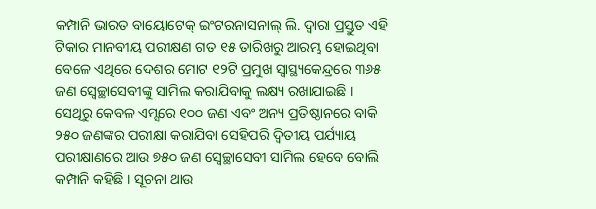କମ୍ପାନି ଭାରତ ବାୟୋଟେକ୍ ଇଂଟରନାସନାଲ୍ ଲି. ଦ୍ୱାରା ପ୍ରସ୍ତୁତ ଏହି ଟିକାର ମାନବୀୟ ପରୀକ୍ଷଣ ଗତ ୧୫ ତାରିଖରୁ ଆରମ୍ଭ ହୋଇଥିବା ବେଳେ ଏଥିରେ ଦେଶର ମୋଟ ୧୨ଟି ପ୍ରମୁଖ ସ୍ୱାସ୍ଥ୍ୟକେନ୍ଦ୍ରରେ ୩୬୫ ଜଣ ସ୍ୱେଚ୍ଛାସେବୀଙ୍କୁ ସାମିଲ କରାଯିବାକୁ ଲକ୍ଷ୍ୟ ରଖାଯାଇଛି । ସେଥିରୁ କେବଳ ଏମ୍ସରେ ୧୦୦ ଜଣ ଏବଂ ଅନ୍ୟ ପ୍ରତିଷ୍ଠାନରେ ବାକି ୨୫୦ ଜଣଙ୍କର ପରୀକ୍ଷା କରାଯିବା ସେହିପରି ଦ୍ୱିତୀୟ ପର୍ଯ୍ୟାୟ ପରୀକ୍ଷାଣରେ ଆଉ ୭୫୦ ଜଣ ସ୍ୱେଚ୍ଛାସେବୀ ସାମିଲ ହେବେ ବୋଲି କମ୍ପାନି କହିଛି । ସୂଚନା ଥାଉ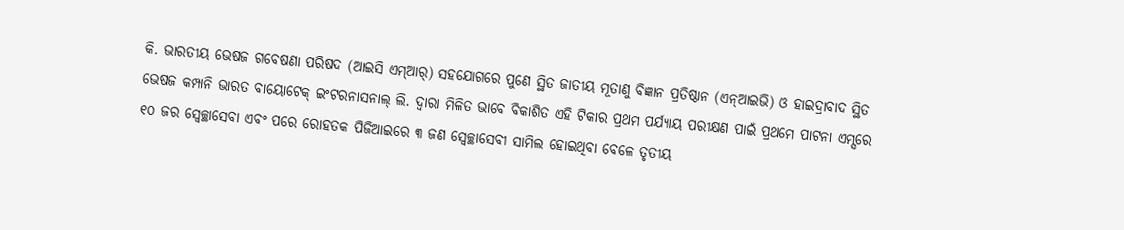କି. ଭାରତୀୟ ଭେଷଜ ଗବେଷଣା ପରିଷଦ (ଆଇସି ଏମ୍ଆର୍) ସହଯୋଗରେ ପୁଣେ ସ୍ଥିତ ଜାତୀୟ ମୂତାଣୁ ବିଜ୍ଞାନ ପ୍ରତିଷ୍ଠାନ (ଏନ୍ଆଇଭି) ଓ ହାଇଦ୍ରାବାଦ ସ୍ଥିତ ଭେଷଜ କମ୍ପାନି ଭାରତ ବାୟୋଟେକ୍ ଇଂଟରନାସନାଲ୍ ଲି. ଦ୍ୱାରା ମିଳିତ ଭାବେ ବିକାଶିତ ଏହି ଟିକାର ପ୍ରଥମ ପର୍ଯ୍ୟାୟ ପରୀକ୍ଷଣ ପାଇଁ ପ୍ରଥମେ ପାଟନା ଏମ୍ସରେ ୧୦ ଜର ସ୍ୱେଚ୍ଛାସେବା ଏବଂ ପରେ ରୋହତକ ପିଜିଆଇରେ ୩ ଜଣ ସ୍ୱେଚ୍ଛାସେବୀ ସାମିଲ ହୋଇଥିବା ବେଳେ ତୃତୀୟ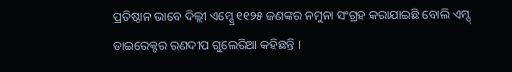ପ୍ରତିଷ୍ଠାନ ଭାବେ ଦିଲ୍ଲୀ ଏମ୍ସ୍ରେ ୧୧୨୫ ଜଣଙ୍କର ନମୁନା ସଂଗ୍ରହ କରାଯାଇଛି ବୋଲି ଏମ୍ସ୍ ଡାଇରେକ୍ଟର ରଣଦୀପ ଗୁଲେରିଆ କହିଛନ୍ତି ।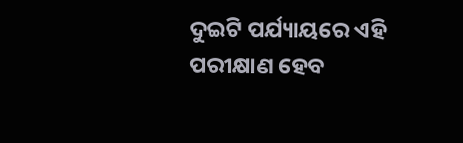ଦୁଇଟି ପର୍ଯ୍ୟାୟରେ ଏହି ପରୀକ୍ଷାଣ ହେବ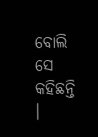ବୋଲି ସେ କହିଛନ୍ତି ।